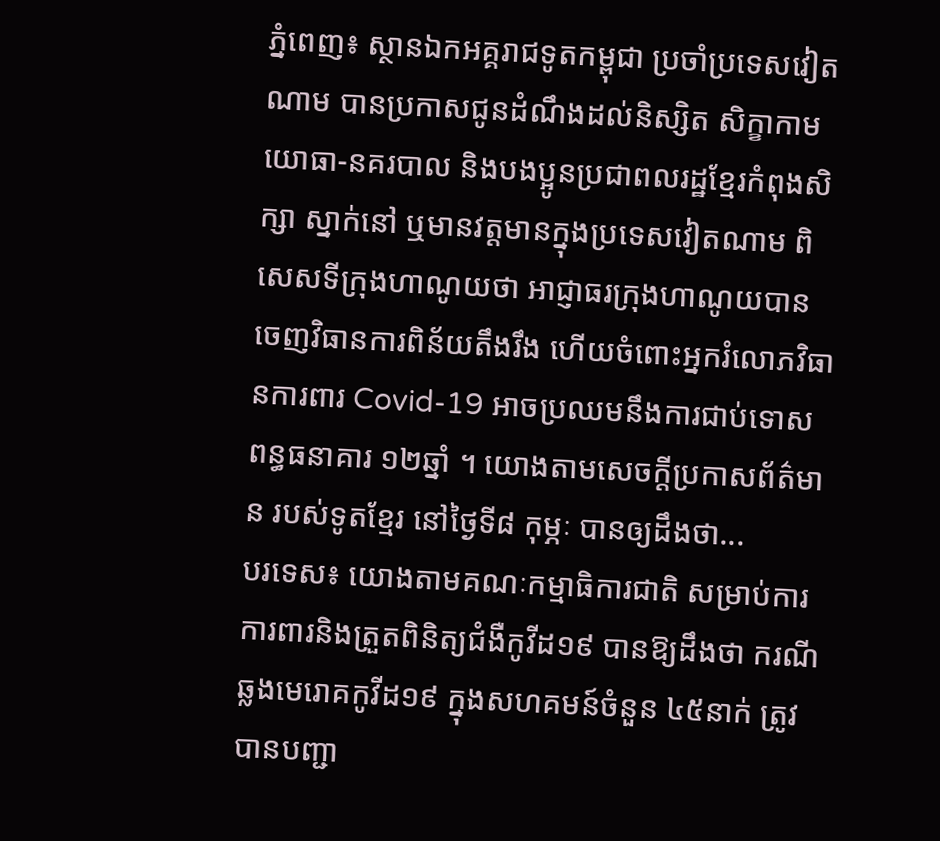ភ្នំពេញ៖ ស្ថានឯកអគ្គរាជទូតកម្ពុជា ប្រចាំប្រទេសវៀតណាម បានប្រកាសជូនដំណឹងដល់និស្សិត សិក្ខាកាម យោធា-នគរបាល និងបងប្អូនប្រជាពលរដ្ឋខ្មែរកំពុងសិក្សា ស្នាក់នៅ ឬមានវត្តមានក្នុងប្រទេសវៀតណាម ពិសេសទីក្រុងហាណូយថា អាជ្ញាធរក្រុងហាណូយបាន ចេញវិធានការពិន័យតឹងរឹង ហើយចំពោះអ្នករំលោភវិធានការពារ Covid-19 អាចប្រឈមនឹងការជាប់ទោសពន្ធធនាគារ ១២ឆ្នាំ ។ យោងតាមសេចក្ដីប្រកាសព័ត៌មាន របស់ទូតខ្មែរ នៅថ្ងៃទី៨ កុម្ភៈ បានឲ្យដឹងថា...
បរទេស៖ យោងតាមគណៈកម្មាធិការជាតិ សម្រាប់ការការពារនិងត្រួតពិនិត្យជំងឺកូវីដ១៩ បានឱ្យដឹងថា ករណីឆ្លងមេរោគកូវីដ១៩ ក្នុងសហគមន៍ចំនួន ៤៥នាក់ ត្រូវបានបញ្ជា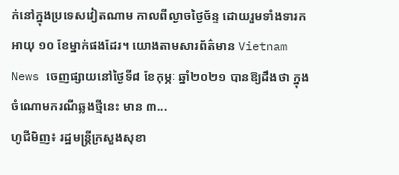ក់នៅក្នុងប្រទេសវៀតណាម កាលពីល្ងាចថ្ងៃច័ន្ទ ដោយរួមទាំងទារកអាយុ ១០ ខែម្នាក់ផងដែរ។ យោងតាមសារព័ត៌មាន Vietnam News ចេញផ្សាយនៅថ្ងៃទី៨ ខែកុម្ភៈ ឆ្នាំ២០២១ បានឱ្យដឹងថា ក្នុងចំណោមករណីឆ្លងថ្មីនេះ មាន ៣...
ហូជីមិញ៖ រដ្ឋមន្រ្តីក្រសួងសុខា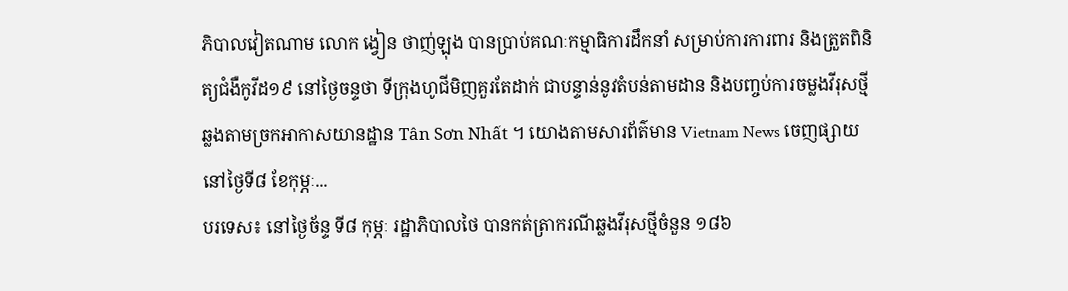ភិបាលវៀតណាម លោក ង្វៀន ថាញ់ឡុង បានប្រាប់គណៈកម្មាធិការដឹកនាំ សម្រាប់ការការពារ និងត្រួតពិនិត្យជំងឺកូវីដ១៩ នៅថ្ងៃចន្ទថា ទីក្រុងហូជីមិញគួរតែដាក់ ជាបន្ទាន់នូវតំបន់តាមដាន និងបញ្ចប់ការចម្លងវីរុសថ្មី ឆ្លងតាមច្រកអាកាសយានដ្ឋាន Tân Sơn Nhất ។ យោងតាមសារព័ត៌មាន Vietnam News ចេញផ្សាយនៅថ្ងៃទី៨ ខែកុម្ភៈ...
បរទេស៖ នៅថ្ងៃច័ន្ទ ទី៨ កុម្ភៈ រដ្ឋាភិបាលថៃ បានកត់ត្រាករណីឆ្លងវីរុសថ្មីចំនួន ១៨៦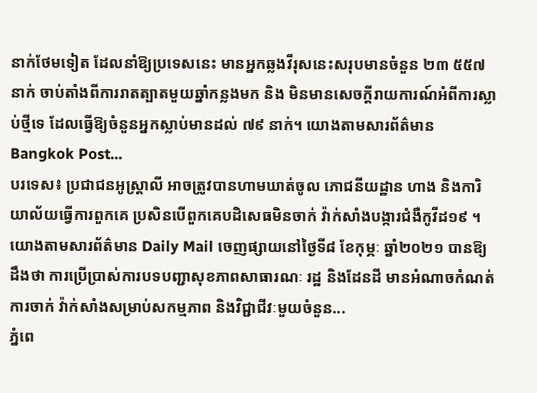នាក់ថែមទៀត ដែលនាំឱ្យប្រទេសនេះ មានអ្នកឆ្លងវីរុសនេះសរុបមានចំនួន ២៣ ៥៥៧ នាក់ ចាប់តាំងពីការរាតត្បាតមួយឆ្នាំកន្លងមក និង មិនមានសេចក្តីរាយការណ៍អំពីការស្លាប់ថ្មីទេ ដែលធ្វើឱ្យចំនួនអ្នកស្លាប់មានដល់ ៧៩ នាក់។ យោងតាមសារព័ត៌មាន Bangkok Post...
បរទេស៖ ប្រជាជនអូស្រ្តាលី អាចត្រូវបានហាមឃាត់ចូល ភោជនីយដ្ឋាន ហាង និងការិយាល័យធ្វើការពួកគេ ប្រសិនបើពួកគេបដិសេធមិនចាក់ វ៉ាក់សាំងបង្ការជំងឺកូវីដ១៩ ។ យោងតាមសារព័ត៌មាន Daily Mail ចេញផ្សាយនៅថ្ងៃទី៨ ខែកុម្ភៈ ឆ្នាំ២០២១ បានឱ្យដឹងថា ការប្រើប្រាស់ការបទបញ្ជាសុខភាពសាធារណៈ រដ្ឋ និងដែនដី មានអំណាចកំណត់ការចាក់ វ៉ាក់សាំងសម្រាប់សកម្មភាព និងវិជ្ជាជីវៈមួយចំនួន...
ភ្នំពេ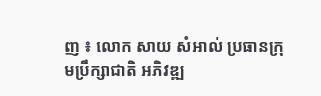ញ ៖ លោក សាយ សំអាល់ ប្រធានក្រុមប្រឹក្សាជាតិ អភិវឌ្ឍ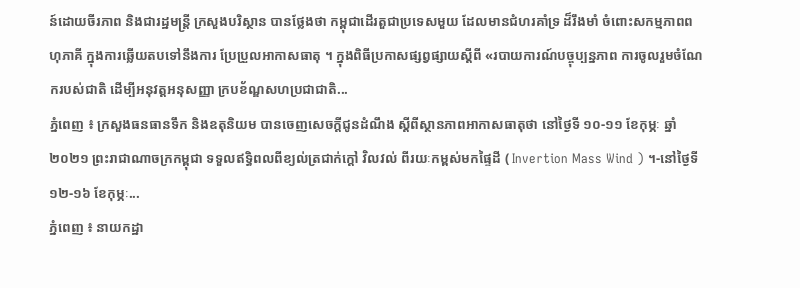ន៍ដោយចីរភាព និងជារដ្ឋមន្ត្រី ក្រសួងបរិស្ថាន បានថ្លែងថា កម្ពុជាដើរតួជាប្រទេសមួយ ដែលមានជំហរគាំទ្រ ដ៏រឹងមាំ ចំពោះសកម្មភាពពហុភាគី ក្នុងការឆ្លើយតបទៅនឹងការ ប្រែប្រួលអាកាសធាតុ ។ ក្នុងពិធីប្រកាសផ្សព្វផ្សាយស្តីពី «របាយការណ៍បច្ចុប្បន្នភាព ការចូលរួមចំណែករបស់ជាតិ ដើម្បីអនុវត្ដអនុសញ្ញា ក្របខ័ណ្ឌសហប្រជាជាតិ...
ភ្នំពេញ ៖ ក្រសួងធនធានទឹក និងឧតុនិយម បានចេញសេចក្តីជូនដំណឹង ស្តីពីស្ថានភាពអាកាសធាតុថា នៅថ្ងៃទី ១០-១១ ខែកុម្ភៈ ឆ្នាំ២០២១ ព្រះរាជាណាចក្រកម្ពុជា ទទួលឥទ្ធិពលពីខ្យល់ត្រជាក់ក្តៅ វិលវល់ ពីរយៈកម្ពស់មកផ្ទៃដី ( Invertion Mass Wind ) ។-នៅថ្ងៃទី ១២-១៦ ខែកុម្ភៈ...
ភ្នំពេញ ៖ នាយកដ្ឋា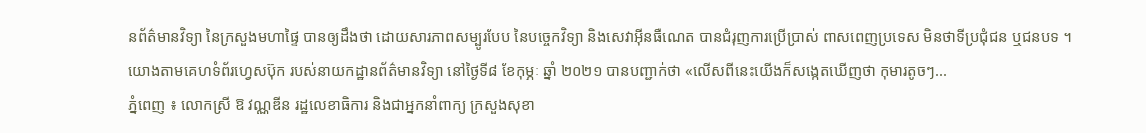នព័ត៌មានវិទ្យា នៃក្រសួងមហាផ្ទៃ បានឲ្យដឹងថា ដោយសារភាពសម្បូរបែប នៃបច្ចេកវិទ្យា និងសេវាអ៊ីនធឺណេត បានជំរុញការប្រើប្រាស់ ពាសពេញប្រទេស មិនថាទីប្រជុំជន ឬជនបទ ។ យោងតាមគេហទំព័រហ្វេសប៊ុក របស់នាយកដ្ឋានព័ត៌មានវិទ្យា នៅថ្ងៃទី៨ ខែកុម្ភៈ ឆ្នាំ ២០២១ បានបញ្ជាក់ថា «លើសពីនេះយើងក៏សង្កេតឃើញថា កុមារតូចៗ...
ភ្នំពេញ ៖ លោកស្រី ឱ វណ្ណឌីន រដ្ឋលេខាធិការ និងជាអ្នកនាំពាក្យ ក្រសួងសុខា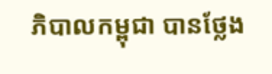ភិបាលកម្ពុជា បានថ្លែង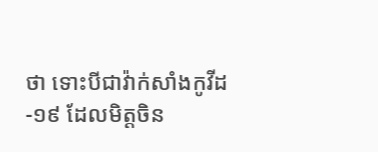ថា ទោះបីជាវ៉ាក់សាំងកូវីដ-១៩ ដែលមិត្តចិន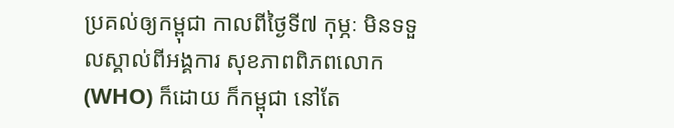ប្រគល់ឲ្យកម្ពុជា កាលពីថ្ងៃទី៧ កុម្ភៈ មិនទទួលស្គាល់ពីអង្គការ សុខភាពពិភពលោក (WHO) ក៏ដោយ ក៏កម្ពុជា នៅតែ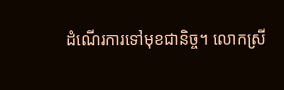ដំណើរការទៅមុខជានិច្ច។ លោកស្រី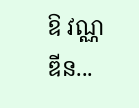ឱ វណ្ណឌីន...